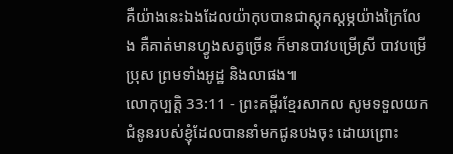គឺយ៉ាងនេះឯងដែលយ៉ាកុបបានជាស្ដុកស្ដម្ភយ៉ាងក្រៃលែង គឺគាត់មានហ្វូងសត្វច្រើន ក៏មានបាវបម្រើស្រី បាវបម្រើប្រុស ព្រមទាំងអូដ្ឋ និងលាផង៕
លោកុប្បត្តិ 33:11 - ព្រះគម្ពីរខ្មែរសាកល សូមទទួលយកជំនូនរបស់ខ្ញុំដែលបាននាំមកជូនបងចុះ ដោយព្រោះ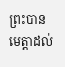ព្រះបានមេត្តាដល់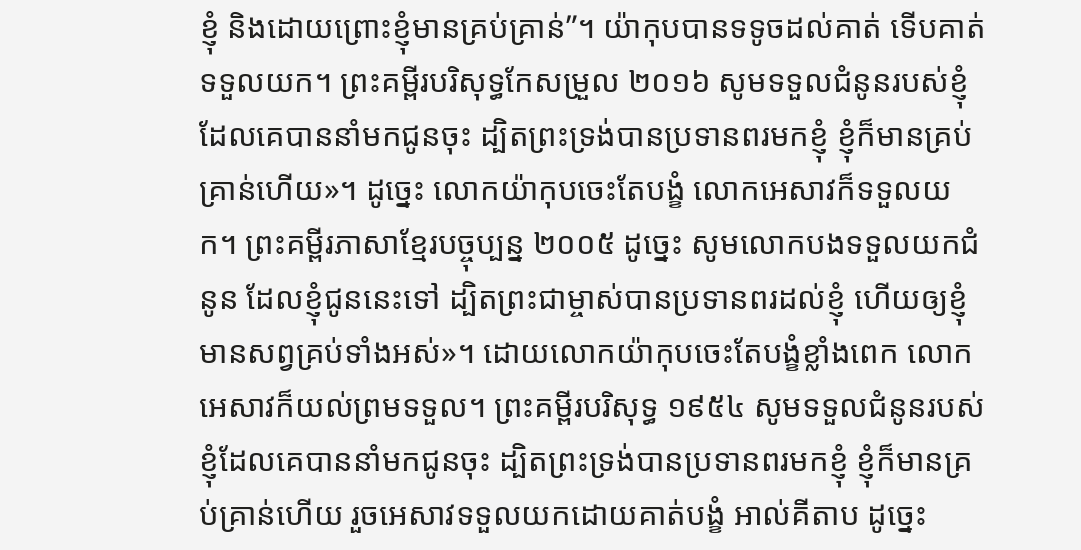ខ្ញុំ និងដោយព្រោះខ្ញុំមានគ្រប់គ្រាន់”។ យ៉ាកុបបានទទូចដល់គាត់ ទើបគាត់ទទួលយក។ ព្រះគម្ពីរបរិសុទ្ធកែសម្រួល ២០១៦ សូមទទួលជំនូនរបស់ខ្ញុំដែលគេបាននាំមកជូនចុះ ដ្បិតព្រះទ្រង់បានប្រទានពរមកខ្ញុំ ខ្ញុំក៏មានគ្រប់គ្រាន់ហើយ»។ ដូច្នេះ លោកយ៉ាកុបចេះតែបង្ខំ លោកអេសាវក៏ទទួលយក។ ព្រះគម្ពីរភាសាខ្មែរបច្ចុប្បន្ន ២០០៥ ដូច្នេះ សូមលោកបងទទួលយកជំនូន ដែលខ្ញុំជូននេះទៅ ដ្បិតព្រះជាម្ចាស់បានប្រទានពរដល់ខ្ញុំ ហើយឲ្យខ្ញុំមានសព្វគ្រប់ទាំងអស់»។ ដោយលោកយ៉ាកុបចេះតែបង្ខំខ្លាំងពេក លោកអេសាវក៏យល់ព្រមទទួល។ ព្រះគម្ពីរបរិសុទ្ធ ១៩៥៤ សូមទទួលជំនូនរបស់ខ្ញុំដែលគេបាននាំមកជូនចុះ ដ្បិតព្រះទ្រង់បានប្រទានពរមកខ្ញុំ ខ្ញុំក៏មានគ្រប់គ្រាន់ហើយ រួចអេសាវទទួលយកដោយគាត់បង្ខំ អាល់គីតាប ដូច្នេះ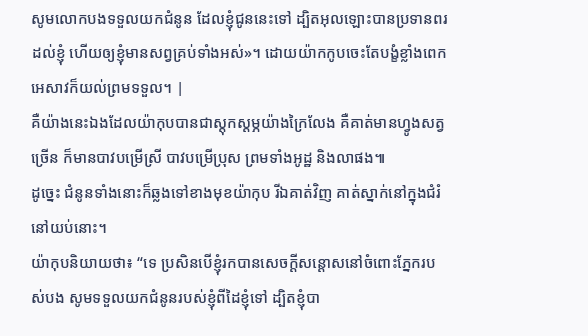សូមលោកបងទទួលយកជំនូន ដែលខ្ញុំជូននេះទៅ ដ្បិតអុលឡោះបានប្រទានពរដល់ខ្ញុំ ហើយឲ្យខ្ញុំមានសព្វគ្រប់ទាំងអស់»។ ដោយយ៉ាកកូបចេះតែបង្ខំខ្លាំងពេក អេសាវក៏យល់ព្រមទទួល។ |
គឺយ៉ាងនេះឯងដែលយ៉ាកុបបានជាស្ដុកស្ដម្ភយ៉ាងក្រៃលែង គឺគាត់មានហ្វូងសត្វច្រើន ក៏មានបាវបម្រើស្រី បាវបម្រើប្រុស ព្រមទាំងអូដ្ឋ និងលាផង៕
ដូច្នេះ ជំនូនទាំងនោះក៏ឆ្លងទៅខាងមុខយ៉ាកុប រីឯគាត់វិញ គាត់ស្នាក់នៅក្នុងជំរំនៅយប់នោះ។
យ៉ាកុបនិយាយថា៖ “ទេ ប្រសិនបើខ្ញុំរកបានសេចក្ដីសន្ដោសនៅចំពោះភ្នែករបស់បង សូមទទួលយកជំនូនរបស់ខ្ញុំពីដៃខ្ញុំទៅ ដ្បិតខ្ញុំបា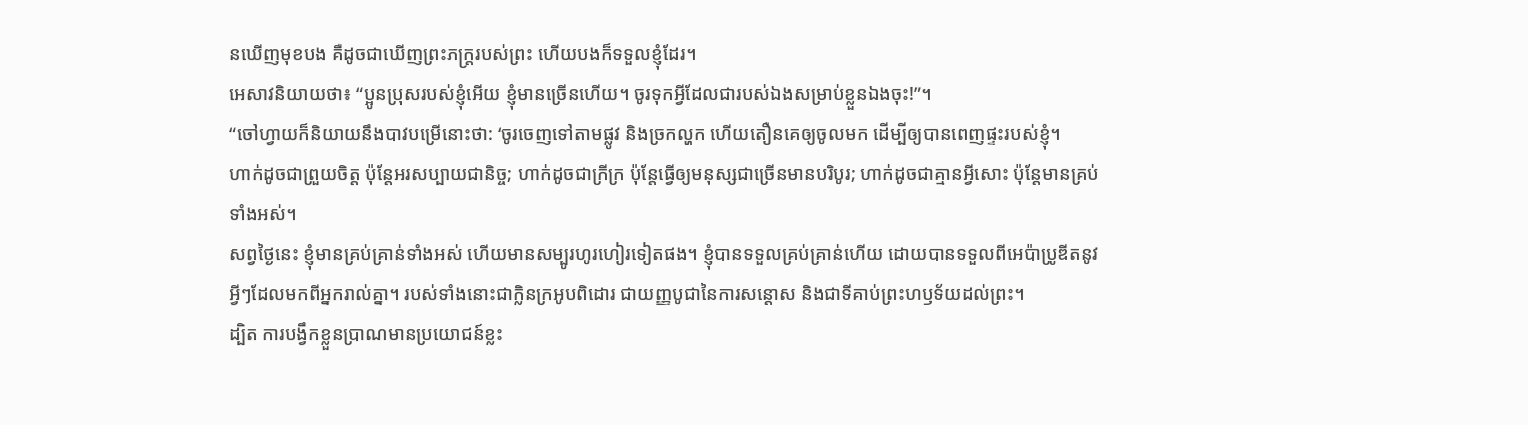នឃើញមុខបង គឺដូចជាឃើញព្រះភក្ត្ររបស់ព្រះ ហើយបងក៏ទទួលខ្ញុំដែរ។
អេសាវនិយាយថា៖ “ប្អូនប្រុសរបស់ខ្ញុំអើយ ខ្ញុំមានច្រើនហើយ។ ចូរទុកអ្វីដែលជារបស់ឯងសម្រាប់ខ្លួនឯងចុះ!”។
“ចៅហ្វាយក៏និយាយនឹងបាវបម្រើនោះថា: ‘ចូរចេញទៅតាមផ្លូវ និងច្រកល្ហក ហើយតឿនគេឲ្យចូលមក ដើម្បីឲ្យបានពេញផ្ទះរបស់ខ្ញុំ។
ហាក់ដូចជាព្រួយចិត្ត ប៉ុន្តែអរសប្បាយជានិច្ច; ហាក់ដូចជាក្រីក្រ ប៉ុន្តែធ្វើឲ្យមនុស្សជាច្រើនមានបរិបូរ; ហាក់ដូចជាគ្មានអ្វីសោះ ប៉ុន្តែមានគ្រប់ទាំងអស់។
សព្វថ្ងៃនេះ ខ្ញុំមានគ្រប់គ្រាន់ទាំងអស់ ហើយមានសម្បូរហូរហៀរទៀតផង។ ខ្ញុំបានទទួលគ្រប់គ្រាន់ហើយ ដោយបានទទួលពីអេប៉ាប្រូឌីតនូវអ្វីៗដែលមកពីអ្នករាល់គ្នា។ របស់ទាំងនោះជាក្លិនក្រអូបពិដោរ ជាយញ្ញបូជានៃការសន្ដោស និងជាទីគាប់ព្រះហឫទ័យដល់ព្រះ។
ដ្បិត ការបង្វឹកខ្លួនប្រាណមានប្រយោជន៍ខ្លះ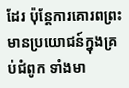ដែរ ប៉ុន្តែការគោរពព្រះមានប្រយោជន៍ក្នុងគ្រប់ជំពូក ទាំងមា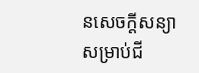នសេចក្ដីសន្យាសម្រាប់ជី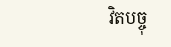វិតបច្ចុ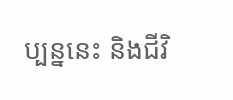ប្បន្ននេះ និងជីវិ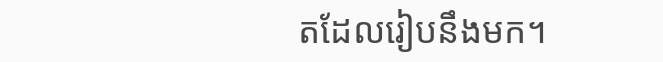តដែលរៀបនឹងមក។